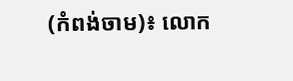(កំពង់ចាម)៖ លោក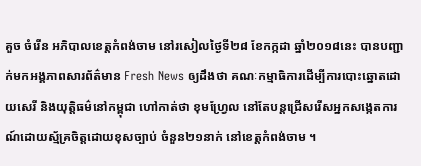គួច ចំរើន អភិបាលខេត្តកំពង់ចាម នៅរសៀលថ្ងៃទី២៨ ខែកក្កដា ឆ្នាំ២០១៨នេះ បានបញ្ជាក់មកអង្គភាពសារព័ត៌មាន Fresh News ឲ្យដឹងថា គណៈកម្មាធិការដើម្បីការបោះឆ្នោតដោយសេរី និងយុត្តិធម៌នៅកម្ពុជា ហៅកាត់ថា ខុមហ្រ្វែល នៅតែបន្តជ្រើសរើសអ្នកសង្កេតការណ៍ដោយស្ម័គ្រចិត្តដោយខុសច្បាប់ ចំនួន២១នាក់ នៅខេត្តកំពង់ចាម ។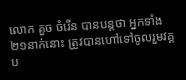លោក គួច ចំរើន បានបន្តថា អ្នកទាំង២១នាក់នោះ ត្រូវបានហៅទៅចូលរួមវគ្គប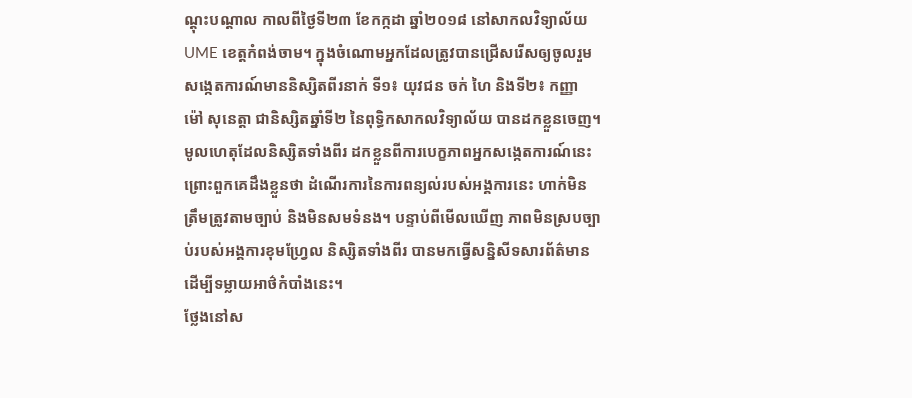ណ្តុះបណ្តាល កាលពីថ្ងៃទី២៣ ខែកក្កដា ឆ្នាំ២០១៨ នៅសាកលវិទ្យាល័យ UME ខេត្តកំពង់ចាម។ ក្នុងចំណោមអ្នកដែលត្រូវបានជ្រើសរើសឲ្យចូលរួមសង្កេតការណ៍មាននិស្សិតពីរនាក់ ទី១៖ យុវជន ចក់ ហៃ និងទី២៖ កញ្ញា ម៉ៅ សុនេត្តា ជានិស្សិតឆ្នាំទី២ នៃពុទ្ធិកសាកលវិទ្យាល័យ បានដកខ្លួនចេញ។
មូលហេតុដែលនិស្សិតទាំងពីរ ដកខ្លួនពីការបេក្ខភាពអ្នកសង្កេតការណ៍នេះ ព្រោះពួកគេដឹងខ្លួនថា ដំណើរការនៃការពន្យល់របស់អង្គការនេះ ហាក់មិនត្រឹមត្រូវតាមច្បាប់ និងមិនសមទំនង។ បន្ទាប់ពីមើលឃើញ ភាពមិនស្របច្បាប់របស់អង្គការខុមហ្រែ្វល និស្សិតទាំងពីរ បានមកធ្វើសន្និសីទសារព័ត៌មាន ដើម្បីទម្លាយអាថ៌កំបាំងនេះ។
ថ្លែងនៅស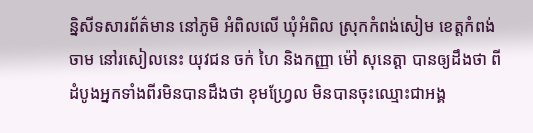ន្និសីទសារព័ត៌មាន នៅភូមិ អំពិលលើ ឃុំអំពិល ស្រុកកំពង់សៀម ខេត្តកំពង់ចាម នៅរសៀលនេះ យុវជន ចក់ ហៃ និងកញ្ញា ម៉ៅ សុនេត្តា បានឲ្យដឹងថា ពីដំបូងអ្នកទាំងពីរមិនបានដឹងថា ខុមហ្រ្វែល មិនបានចុះឈ្មោះជាអង្គ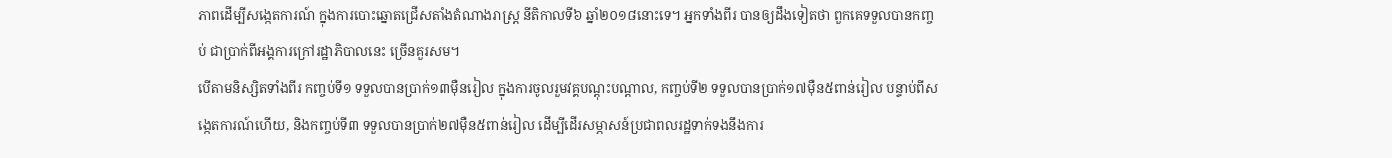ភាពដើម្បីសង្កេតការណ៍ ក្នុងការបោះឆ្នោតជ្រើសតាំងតំណាងរាស្ត្រ នីតិកាលទី៦ ឆ្នាំ២០១៨នោះទេ។ អ្នកទាំងពីរ បានឲ្យដឹងទៀតថា ពួកគេទទួលបានកញ្ចប់ ជាប្រាក់ពីអង្គការក្រៅរដ្ឋាភិបាលនេះ ច្រើនគួរសម។
បើតាមនិស្សិតទាំងពីរ កញ្ចប់ទី១ ទទួលបានប្រាក់១៣ម៉ឺនរៀល ក្នុងការចូលរួមវគ្គបណ្តុះបណ្តាល, កញ្ចប់ទី២ ទទួលបានប្រាក់១៧ម៉ឺន៥ពាន់រៀល បន្ទាប់ពីសង្កេតការណ៍ហើយ, និងកញ្ចប់ទី៣ ទទួលបានប្រាក់២៧ម៉ឺន៥ពាន់រៀល ដើម្បីដើរសម្ភាសន៍ប្រជាពលរដ្ឋទាក់ទងនឹងការ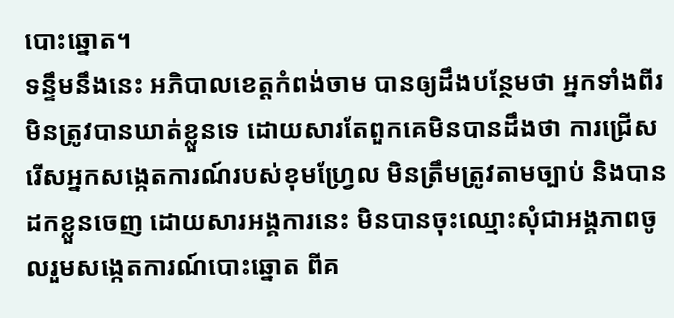បោះឆ្នោត។
ទន្ទឹមនឹងនេះ អភិបាលខេត្តកំពង់ចាម បានឲ្យដឹងបន្ថែមថា អ្នកទាំងពីរមិនត្រូវបានឃាត់ខ្លួនទេ ដោយសារតែពួកគេមិនបានដឹងថា ការជ្រើសរើសអ្នកសង្កេតការណ៍របស់ខុមហ្រ្វែល មិនត្រឹមត្រូវតាមច្បាប់ និងបានដកខ្លួនចេញ ដោយសារអង្គការនេះ មិនបានចុះឈ្មោះសុំជាអង្គភាពចូលរួមសង្កេតការណ៍បោះឆ្នោត ពីគ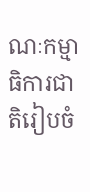ណៈកម្មាធិការជាតិរៀបចំ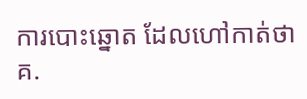ការបោះឆ្នោត ដែលហៅកាត់ថា គ.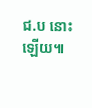ជ.ប នោះឡើយ៕